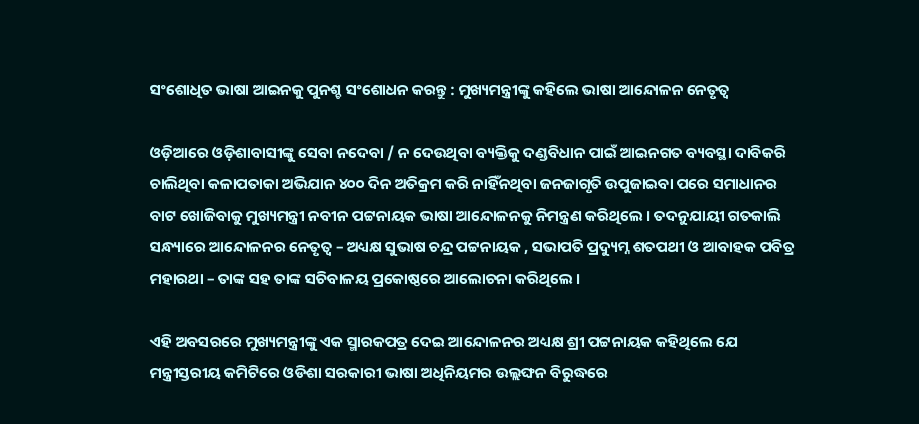ସଂଶୋଧିତ ଭାଷା ଆଇନକୁ ପୁନଶ୍ଚ ସଂଶୋଧନ କରନ୍ତୁ : ମୁଖ୍ୟମନ୍ତ୍ରୀଙ୍କୁ କହିଲେ ଭାଷା ଆନ୍ଦୋଳନ ନେତୃତ୍ବ

ଓଡ଼ିଆରେ ଓଡ଼ିଶାବାସୀଙ୍କୁ ସେବା ନଦେବା / ନ ଦେଉଥିବା ବ୍ୟକ୍ତିକୁ ଦଣ୍ଡବିଧାନ ପାଇଁ ଆଇନଗତ ବ୍ୟବସ୍ଥା ଦାବିକରି ଚାଲିଥିବା କଳାପତାକା ଅଭିଯାନ ୪୦୦ ଦିନ ଅତିକ୍ରମ କରି ନାହିଁନଥିବା ଜନଜାଗୃତି ଉପୁଜାଇବା ପରେ ସମାଧାନର ବାଟ ଖୋଜିବାକୁ ମୁଖ୍ୟମନ୍ତ୍ରୀ ନବୀନ ପଟ୍ଟନାୟକ ଭାଷା ଆନ୍ଦୋଳନକୁ ନିମନ୍ତ୍ରଣ କରିଥିଲେ । ତଦନୁଯାୟୀ ଗତକାଲି ସନ୍ଧ୍ୟାରେ ଆନ୍ଦୋଳନର ନେତୃତ୍ବ – ଅଧ୍ୟକ୍ଷ ସୁଭାଷ ଚନ୍ଦ୍ର ପଟ୍ଟନାୟକ , ସଭାପତି ପ୍ରଦ୍ୟୁମ୍ନ ଶତପଥୀ ଓ ଆବାହକ ପବିତ୍ର ମହାରଥା – ତାଙ୍କ ସହ ତାଙ୍କ ସଚିବାଳୟ ପ୍ରକୋଷ୍ଠରେ ଆଲୋଚନା କରିଥିଲେ ।

ଏହି ଅବସରରେ ମୁଖ୍ୟମନ୍ତ୍ରୀଙ୍କୁ ଏକ ସ୍ମାରକପତ୍ର ଦେଇ ଆନ୍ଦୋଳନର ଅଧ୍ୟକ୍ଷ ଶ୍ରୀ ପଟ୍ଟନାୟକ କହିଥିଲେ ଯେ ମନ୍ତ୍ରୀସ୍ତରୀୟ କମିଟିରେ ଓଡିଶା ସରକାରୀ ଭାଷା ଅଧିନିୟମର ଉଲ୍ଲଙ୍ଘନ ବିରୁଦ୍ଧରେ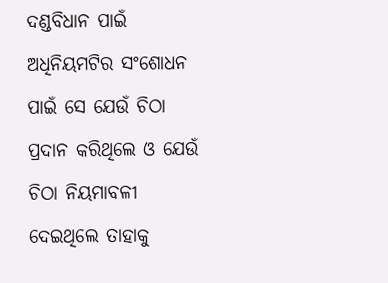ଦଣ୍ଡବିଧାନ ପାଇଁ ଅଧିନିୟମଟିର ସଂଶୋଧନ ପାଇଁ ସେ ଯେଉଁ ଚିଠା ପ୍ରଦାନ କରିଥିଲେ ଓ ଯେଉଁ ଚିଠା ନିୟମାବଳୀ ଦେଇଥିଲେ ତାହାକୁ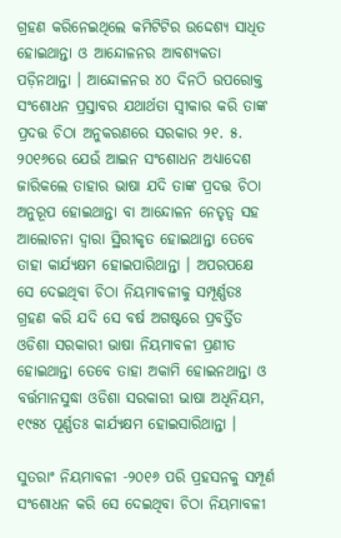ଗ୍ରହଣ କରିନେଇଥିଲେ କମିଟିଟିର ଉଦ୍ଦେଶ୍ୟ ସାଧିତ ହୋଇଥାନ୍ତା ଓ ଆନ୍ଦୋଳନର ଆବଶ୍ୟକତା ପଡ଼ିନଥାନ୍ତା । ଆନ୍ଦୋଳନର ୪୦ ଦିନଠି ଉପରୋକ୍ତ ସଂଶୋଧନ ପ୍ରସ୍ତାବର ଯଥାର୍ଥତା ସ୍ବୀକାର କରି ତାଙ୍କ ପ୍ରଦତ୍ତ ଚିଠା ଅନୁକରଣରେ ସରକାର ୨୧. ୫. ୨୦୧୬ରେ ଯେଉଁ ଆଇନ ସଂଶୋଧନ ଅଧ୍ୟାଦେଶ ଜାରିକଲେ ତାହାର ଭାଷା ଯଦି ତାଙ୍କ ପ୍ରଦତ୍ତ ଚିଠା ଅନୁରୂପ ହୋଇଥାନ୍ତା ବା ଆନ୍ଦୋଳନ ନେତୃତ୍ବ ସହ ଆଲୋଚନା ଦ୍ଵାରା ସ୍ଥିରୀକୃତ ହୋଇଥାନ୍ତା ତେବେ ତାହା କାର୍ଯ୍ୟକ୍ଷମ ହୋଇପାରିଥାନ୍ତା । ଅପରପକ୍ଷେ ସେ ଦେଇଥିବା ଚିଠା ନିୟମାବଳୀକୁ ସମ୍ପୂର୍ଣ୍ଣତଃ ଗ୍ରହଣ କରି ଯଦି ସେ ବର୍ଷ ଅଗଷ୍ଟରେ ପ୍ରବର୍ତ୍ତିତ ଓଡିଶା ସରକାରୀ ଭାଷା ନିୟମାବଳୀ ପ୍ରଣୀତ ହୋଇଥାନ୍ତା ତେବେ ତାହା ଅକାମି ହୋଇନଥାନ୍ତା ଓ ବର୍ତ୍ତମାନସୁଦ୍ଧା ଓଡିଶା ସରକାରୀ ଭାଷା ଅଧିନିୟମ, ୧୯୫୪ ପୂର୍ଣ୍ଣତଃ କାର୍ଯ୍ୟକ୍ଷମ ହୋଇସାରିଥାନ୍ତା ।

ସୁତରାଂ ନିୟମାବଳୀ -୨୦୧୬ ପରି ପ୍ରହସନକୁ ସମ୍ପୂର୍ଣ ସଂଶୋଧନ କରି ସେ ଦେଇଥିବା ଚିଠା ନିୟମାବଳୀ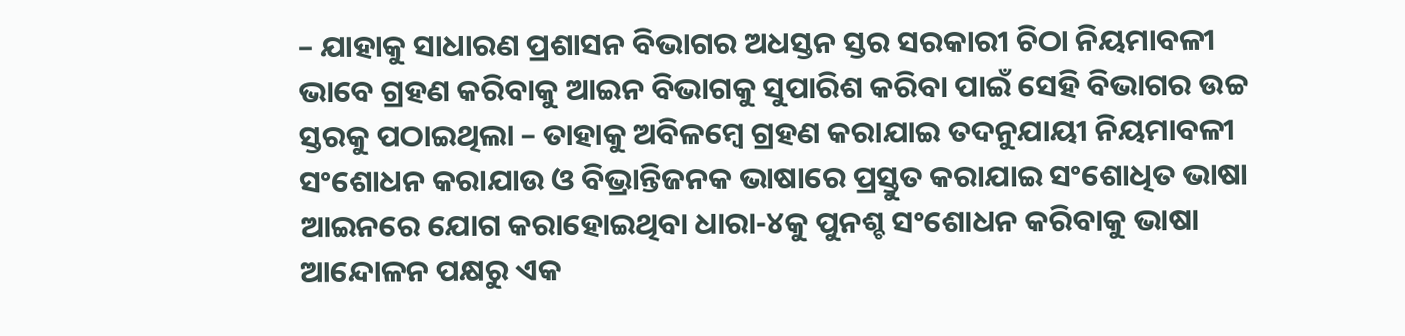– ଯାହାକୁ ସାଧାରଣ ପ୍ରଶାସନ ବିଭାଗର ଅଧସ୍ତନ ସ୍ତର ସରକାରୀ ଚିଠା ନିୟମାବଳୀ ଭାବେ ଗ୍ରହଣ କରିବାକୁ ଆଇନ ବିଭାଗକୁ ସୁପାରିଶ କରିବା ପାଇଁ ସେହି ବିଭାଗର ଉଚ୍ଚ ସ୍ତରକୁ ପଠାଇଥିଲା – ତାହାକୁ ଅବିଳମ୍ବେ ଗ୍ରହଣ କରାଯାଇ ତଦନୁଯାୟୀ ନିୟମାବଳୀ ସଂଶୋଧନ କରାଯାଉ ଓ ବିଭ୍ରାନ୍ତିଜନକ ଭାଷାରେ ପ୍ରସ୍ତୁତ କରାଯାଇ ସଂଶୋଧିତ ଭାଷା ଆଇନରେ ଯୋଗ କରାହୋଇଥିବା ଧାରା-୪କୁ ପୁନଶ୍ଚ ସଂଶୋଧନ କରିବାକୁ ଭାଷା ଆନ୍ଦୋଳନ ପକ୍ଷରୁ ଏକ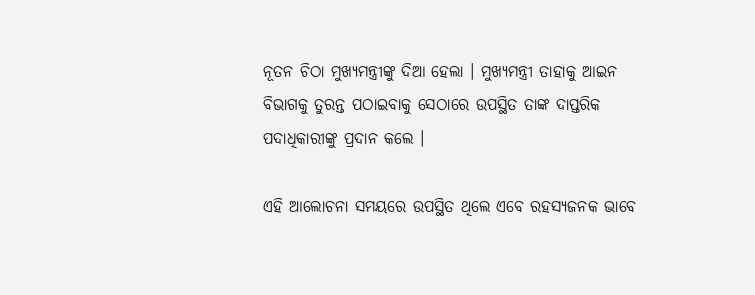ନୂତନ ଚିଠା ମୁଖ୍ୟମନ୍ତ୍ରୀଙ୍କୁ ଦିଆ ହେଲା । ମୁଖ୍ୟମନ୍ତ୍ରୀ ତାହାକୁ ଆଇନ ବିଭାଗକୁ ତୁରନ୍ତ ପଠାଇବାକୁ ସେଠାରେ ଉପସ୍ଥିତ ତାଙ୍କ ଦାପ୍ତରିକ ପଦାଧିକାରୀଙ୍କୁ ପ୍ରଦାନ କଲେ ।

ଏହି ଆଲୋଚନା ସମୟରେ ଉପସ୍ଥିତ ଥିଲେ ଏବେ ରହସ୍ୟଜନକ ଭାବେ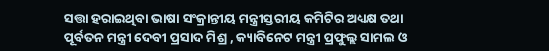ସତ୍ତା ହରାଇଥିବା ଭାଷା ସଂକ୍ରାନ୍ତୀୟ ମନ୍ତ୍ରୀସ୍ତରୀୟ କମିଟିର ଅଧ୍ୟକ୍ଷ ତଥା ପୂର୍ବତନ ମନ୍ତ୍ରୀ ଦେବୀ ପ୍ରସାଦ ମିଶ୍ର , କ୍ୟାବିନେଟ ମନ୍ତ୍ରୀ ପ୍ରଫୁଲ୍ଲ ସାମଲ ଓ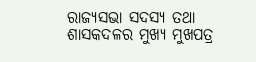ରାଜ୍ୟସଭା ସଦସ୍ୟ ତଥା ଶାସକଦଳର ମୁଖ୍ୟ ମୁଖପତ୍ର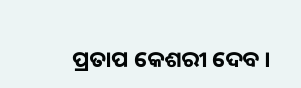ପ୍ରତାପ କେଶରୀ ଦେବ ।